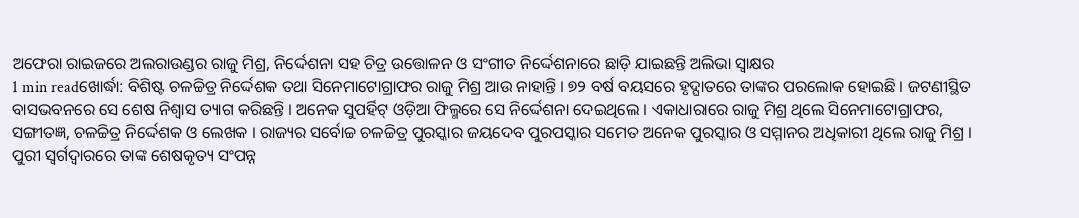ଅଫେରା ରାଇଜରେ ଅଲରାଉଣ୍ଡର ରାଜୁ ମିଶ୍ର, ନିର୍ଦ୍ଦେଶନା ସହ ଚିତ୍ର ଉତ୍ତୋଳନ ଓ ସଂଗୀତ ନିର୍ଦ୍ଦେଶନାରେ ଛାଡ଼ି ଯାଇଛନ୍ତି ଅଲିଭା ସ୍ୱାକ୍ଷର
1 min readଖୋର୍ଦ୍ଧା: ବିଶିଷ୍ଟ ଚଳଚ୍ଚିତ୍ର ନିର୍ଦ୍ଦେଶକ ତଥା ସିନେମାଟୋଗ୍ରାଫର ରାଜୁ ମିଶ୍ର ଆଉ ନାହାନ୍ତି । ୭୨ ବର୍ଷ ବୟସରେ ହୃଦ୍ଘାତରେ ତାଙ୍କର ପରଲୋକ ହୋଇଛି । ଜଟଣୀସ୍ଥିତ ବାସଭବନରେ ସେ ଶେଷ ନିଶ୍ୱାସ ତ୍ୟାଗ କରିଛନ୍ତି । ଅନେକ ସୁପର୍ହିଟ୍ ଓଡ଼ିଆ ଫିଲ୍ମରେ ସେ ନିର୍ଦ୍ଦେଶନା ଦେଇଥିଲେ । ଏକାଧାରାରେ ରାଜୁ ମିଶ୍ର ଥିଲେ ସିନେମାଟୋଗ୍ରାଫର, ସଙ୍ଗୀତଜ୍ଞ, ଚଳଚ୍ଚିତ୍ର ନିର୍ଦ୍ଦେଶକ ଓ ଲେଖକ । ରାଜ୍ୟର ସର୍ବୋଚ୍ଚ ଚଳଚ୍ଚିତ୍ର ପୁରସ୍କାର ଜୟଦେବ ପୁରପସ୍କାର ସମେତ ଅନେକ ପୁରସ୍କାର ଓ ସମ୍ମାନର ଅଧିକାରୀ ଥିଲେ ରାଜୁ ମିଶ୍ର । ପୁରୀ ସ୍ୱର୍ଗଦ୍ୱାରରେ ତାଙ୍କ ଶେଷକୃତ୍ୟ ସଂପନ୍ନ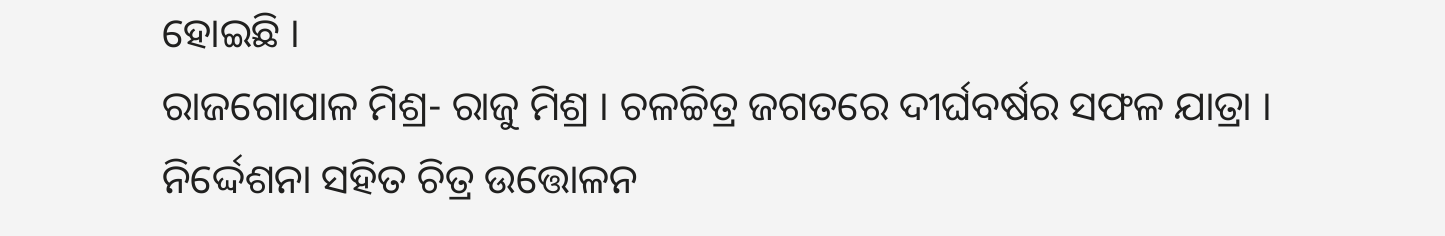ହୋଇଛି ।
ରାଜଗୋପାଳ ମିଶ୍ର- ରାଜୁ ମିଶ୍ର । ଚଳଚ୍ଚିତ୍ର ଜଗତରେ ଦୀର୍ଘବର୍ଷର ସଫଳ ଯାତ୍ରା । ନିର୍ଦ୍ଦେଶନା ସହିତ ଚିତ୍ର ଉତ୍ତୋଳନ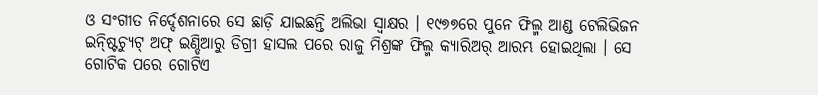ଓ ସଂଗୀତ ନିର୍ଦ୍ଦେଶନାରେ ସେ ଛାଡ଼ି ଯାଇଛନ୍ତି ଅଲିଭା ସ୍ୱାକ୍ଷର । ୧୯୭୭ରେ ପୁନେ ଫିଲ୍ମ ଆଣ୍ଡ ଟେଲିଭିଜନ ଇନ୍ଷ୍ଟିଚ୍ୟୁଟ୍ ଅଫ୍ ଇଣ୍ଡିଆରୁ ଡିଗ୍ରୀ ହାସଲ ପରେ ରାଜୁ ମିଶ୍ରଙ୍କ ଫିଲ୍ମ କ୍ୟାରିଅର୍ ଆରମ୍ଭ ହୋଇଥିଲା । ସେ ଗୋଟିକ ପରେ ଗୋଟିଏ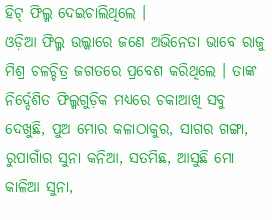ହିଟ୍ ଫିଲ୍ମ ଦେଇଚାଲିଥିଲେ ।
ଓଡ଼ିଆ ଫିଲ୍ମ ଉଲ୍କାରେ ଜଣେ ଅଭିନେତା ଭାବେ ରାଜୁ ମିଶ୍ର ଚଳଚ୍ଚିତ୍ର ଜଗତରେ ପ୍ରବେଶ କରିଥିଲେ । ତାଙ୍କ ନିର୍ଦ୍ଦେଶିତ ଫିଲ୍ମଗୁଡ଼ିକ ମଧ୍ୟରେ ଚକାଆଖି ସବୁ ଦେଖୁଛି, ପୁଅ ମୋର କଳାଠାକୁର, ସାଗର ଗଙ୍ଗା, ରୁପାଗାଁର ସୁନା କନିଆ, ସତମିଛ, ଆସୁଛି ମୋ କାଳିଆ ସୁନା,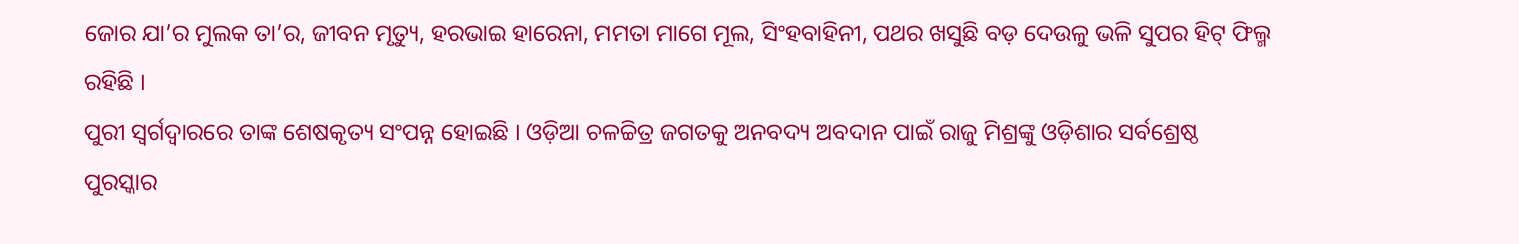ଜୋର ଯା’ର ମୁଲକ ତା’ର, ଜୀବନ ମୃତ୍ୟୁ, ହରଭାଇ ହାରେନା, ମମତା ମାଗେ ମୂଲ, ସିଂହବାହିନୀ, ପଥର ଖସୁଛି ବଡ଼ ଦେଉଳୁ ଭଳି ସୁପର ହିଟ୍ ଫିଲ୍ମ ରହିଛି ।
ପୁରୀ ସ୍ୱର୍ଗଦ୍ୱାରରେ ତାଙ୍କ ଶେଷକୃତ୍ୟ ସଂପନ୍ନ ହୋଇଛି । ଓଡ଼ିଆ ଚଳଚ୍ଚିତ୍ର ଜଗତକୁ ଅନବଦ୍ୟ ଅବଦାନ ପାଇଁ ରାଜୁ ମିଶ୍ରଙ୍କୁ ଓଡ଼ିଶାର ସର୍ବଶ୍ରେଷ୍ଠ ପୁରସ୍କାର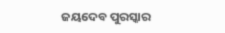ଜୟଦେବ ପୁରସ୍କାର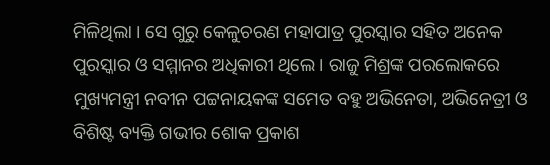ମିଳିଥିଲା । ସେ ଗୁରୁ କେଳୁଚରଣ ମହାପାତ୍ର ପୁରସ୍କାର ସହିତ ଅନେକ ପୁରସ୍କାର ଓ ସମ୍ମାନର ଅଧିକାରୀ ଥିଲେ । ରାଜୁ ମିଶ୍ରଙ୍କ ପରଲୋକରେ ମୁଖ୍ୟମନ୍ତ୍ରୀ ନବୀନ ପଟ୍ଟନାୟକଙ୍କ ସମେତ ବହୁ ଅଭିନେତା, ଅଭିନେତ୍ରୀ ଓ ବିଶିଷ୍ଟ ବ୍ୟକ୍ତି ଗଭୀର ଶୋକ ପ୍ରକାଶ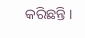କରିଛନ୍ତି ।